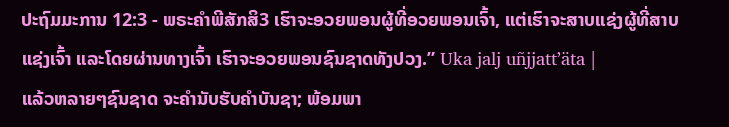ປະຖົມມະການ 12:3 - ພຣະຄຳພີສັກສິ3 ເຮົາຈະອວຍພອນຜູ້ທີ່ອວຍພອນເຈົ້າ, ແຕ່ເຮົາຈະສາບແຊ່ງຜູ້ທີ່ສາບແຊ່ງເຈົ້າ ແລະໂດຍຜ່ານທາງເຈົ້າ ເຮົາຈະອວຍພອນຊົນຊາດທັງປວງ.” Uka jalj uñjjattʼäta |
ແລ້ວຫລາຍໆຊົນຊາດ ຈະຄຳນັບຮັບຄຳບັນຊາ; ພ້ອມພາ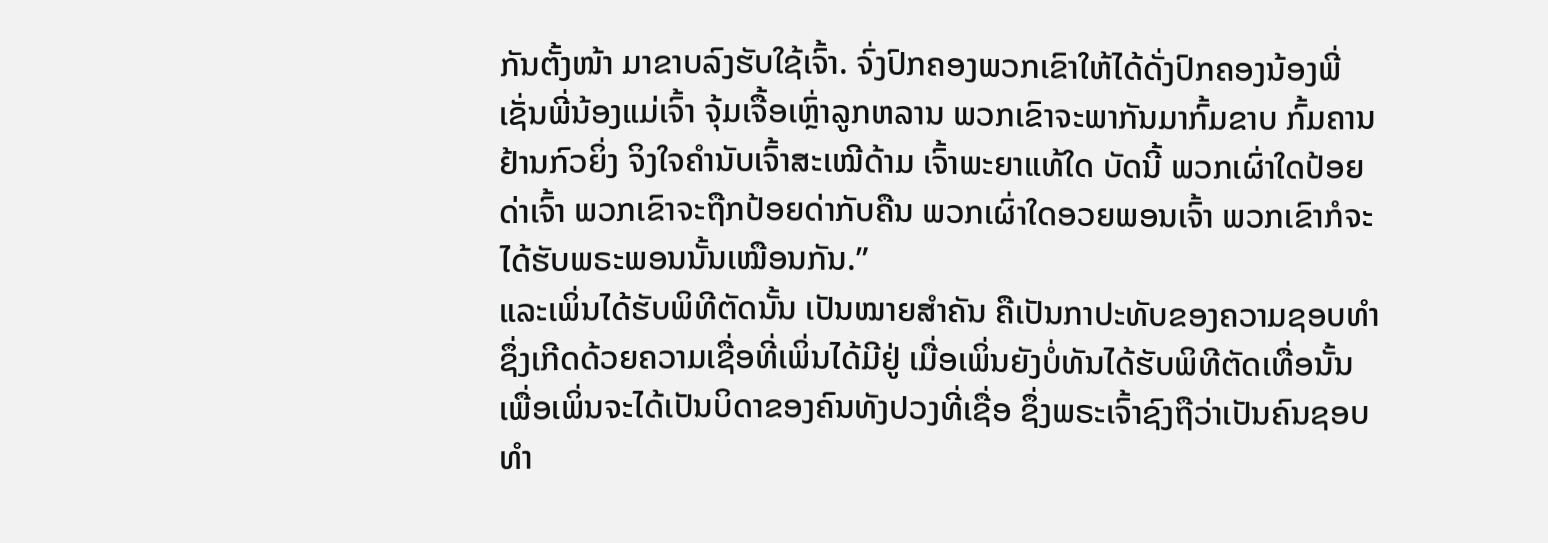ກັນຕັ້ງໜ້າ ມາຂາບລົງຮັບໃຊ້ເຈົ້າ. ຈົ່ງປົກຄອງພວກເຂົາໃຫ້ໄດ້ດັ່ງປົກຄອງນ້ອງພີ່ ເຊັ່ນພີ່ນ້ອງແມ່ເຈົ້າ ຈຸ້ມເຈື້ອເຫຼົ່າລູກຫລານ ພວກເຂົາຈະພາກັນມາກົ້ມຂາບ ກົ້ມຄານຢ້ານກົວຍິ່ງ ຈິງໃຈຄຳນັບເຈົ້າສະເໝີດ້າມ ເຈົ້າພະຍາແທ້ໃດ ບັດນີ້ ພວກເຜົ່າໃດປ້ອຍດ່າເຈົ້າ ພວກເຂົາຈະຖືກປ້ອຍດ່າກັບຄືນ ພວກເຜົ່າໃດອວຍພອນເຈົ້າ ພວກເຂົາກໍຈະໄດ້ຮັບພຣະພອນນັ້ນເໝືອນກັນ.”
ແລະເພິ່ນໄດ້ຮັບພິທີຕັດນັ້ນ ເປັນໝາຍສຳຄັນ ຄືເປັນກາປະທັບຂອງຄວາມຊອບທຳ ຊຶ່ງເກີດດ້ວຍຄວາມເຊື່ອທີ່ເພິ່ນໄດ້ມີຢູ່ ເມື່ອເພິ່ນຍັງບໍ່ທັນໄດ້ຮັບພິທີຕັດເທື່ອນັ້ນ ເພື່ອເພິ່ນຈະໄດ້ເປັນບິດາຂອງຄົນທັງປວງທີ່ເຊື່ອ ຊຶ່ງພຣະເຈົ້າຊົງຖືວ່າເປັນຄົນຊອບທຳ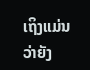ເຖິງແມ່ນວ່າຍັງ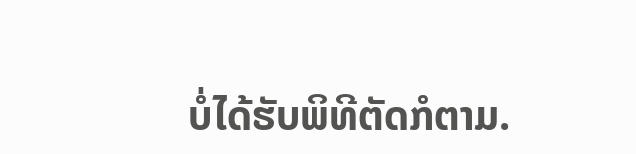ບໍ່ໄດ້ຮັບພິທີຕັດກໍຕາມ.